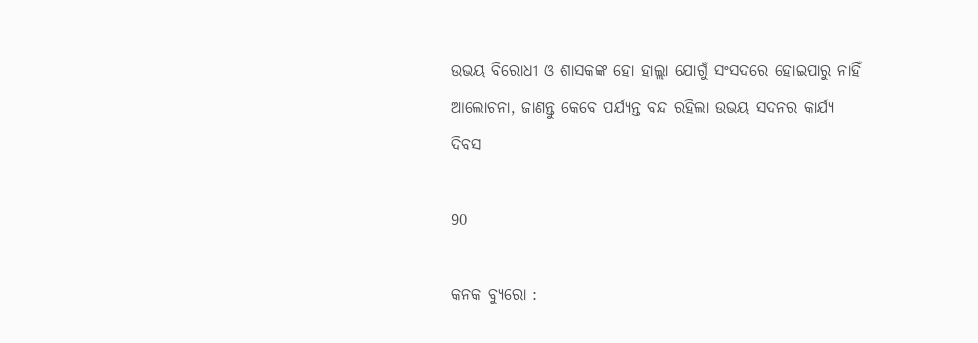ଉଭୟ ବିରୋଧୀ ଓ ଶାସକଙ୍କ ହୋ ହାଲ୍ଲା ଯୋଗୁଁ ସଂସଦରେ ହୋଇପାରୁ ନାହିଁ ଆଲୋଚନା, ଜାଣନ୍ତୁ କେବେ ପର୍ଯ୍ୟନ୍ତ ବନ୍ଦ ରହିଲା ଉଭୟ ସଦନର କାର୍ଯ୍ୟ ଦିବସ

90

କନକ ବ୍ୟୁରୋ :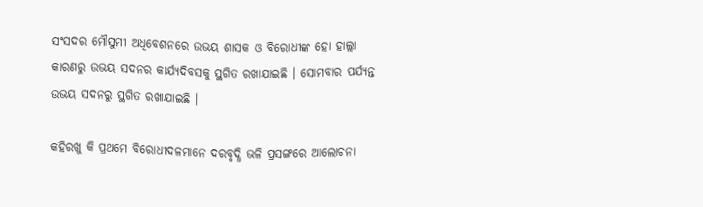ସଂସଦର ମୌସୁମୀ ଅଧିବେଶନରେ ଉଭୟ ଶାସକ ଓ ବିରୋଧୀଙ୍କ ହୋ ହାଲ୍ଲା କାରଣରୁ ଉଭୟ ସଦନର କାର୍ଯ୍ୟଦିବସକୁ ସ୍ଥଗିତ ରଖାଯାଇଛି । ସୋମବାର ପର୍ଯ୍ୟନ୍ତ ଉଭୟ ସଦନରୁ ସ୍ଥଗିତ ରଖାଯାଇଛି ।

କହିରଖୁ କି ପ୍ରଥମେ ବିରୋଧୀଦଳମାନେ ଦରବୃଦ୍ଧି ଭଳି ପ୍ରସଙ୍ଗରେ ଆଲୋଚନା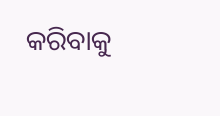କରିବାକୁ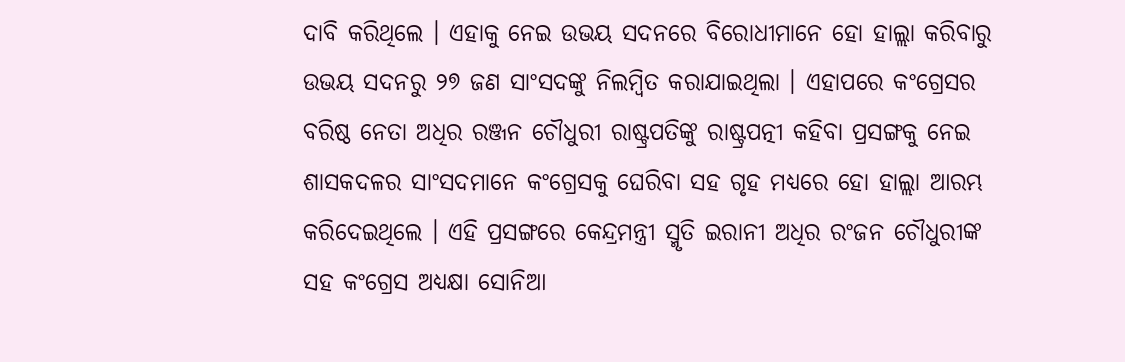ଦାବି କରିଥିଲେ । ଏହାକୁ ନେଇ ଉଭୟ ସଦନରେ ବିରୋଧୀମାନେ ହୋ ହାଲ୍ଲା କରିବାରୁ ଉଭୟ ସଦନରୁ ୨୭ ଜଣ ସାଂସଦଙ୍କୁ ନିଲମ୍ବିତ କରାଯାଇଥିଲା । ଏହାପରେ କଂଗ୍ରେସର ବରିଷ୍ଠ ନେତା ଅଧିର ରଞ୍ଜନ ଚୌଧୁରୀ ରାଷ୍ଟ୍ରପତିଙ୍କୁ ରାଷ୍ଟ୍ରପତ୍ନୀ କହିବା ପ୍ରସଙ୍ଗକୁ ନେଇ ଶାସକଦଳର ସାଂସଦମାନେ କଂଗ୍ରେସକୁ ଘେରିବା ସହ ଗୃହ ମଧ୍ୟରେ ହୋ ହାଲ୍ଲା ଆରମ୍ଭ କରିଦେଇଥିଲେ । ଏହି ପ୍ରସଙ୍ଗରେ କେନ୍ଦ୍ରମନ୍ତ୍ରୀ ସ୍ମୃତି ଇରାନୀ ଅଧିର ରଂଜନ ଚୌଧୁରୀଙ୍କ ସହ କଂଗ୍ରେସ ଅଧ୍ୟକ୍ଷା ସୋନିଆ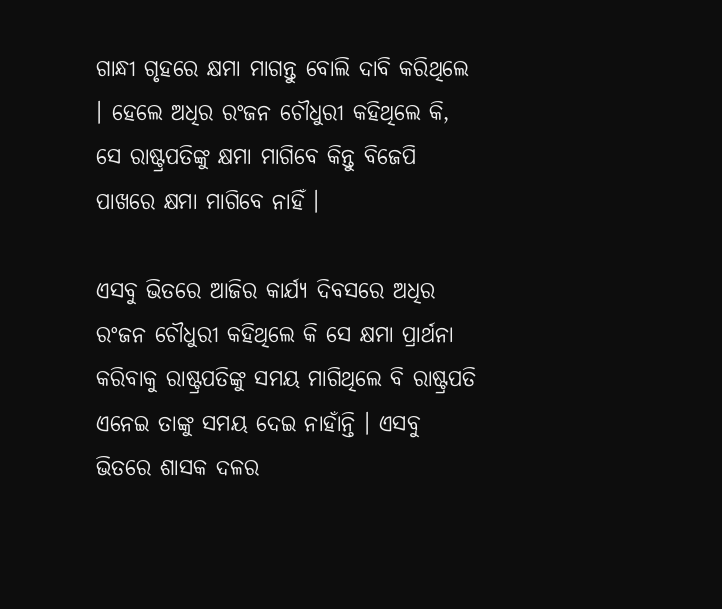ଗାନ୍ଧୀ ଗୃହରେ କ୍ଷମା ମାଗନ୍ତୁ ବୋଲି ଦାବି କରିଥିଲେ । ହେଲେ ଅଧିର ରଂଜନ ଚୌଧୁରୀ କହିଥିଲେ କି, ସେ ରାଷ୍ଟ୍ରପତିଙ୍କୁ କ୍ଷମା ମାଗିବେ କିନ୍ତୁ ବିଜେପି ପାଖରେ କ୍ଷମା ମାଗିବେ ନାହିଁ ।

ଏସବୁ ଭିତରେ ଆଜିର କାର୍ଯ୍ୟ ଦିବସରେ ଅଧିର ରଂଜନ ଚୌଧୁରୀ କହିଥିଲେ କି ସେ କ୍ଷମା ପ୍ରାର୍ଥନା କରିବାକୁ ରାଷ୍ଟ୍ରପତିଙ୍କୁ ସମୟ ମାଗିଥିଲେ ବି ରାଷ୍ଟ୍ରପତି ଏନେଇ ତାଙ୍କୁ ସମୟ ଦେଇ ନାହାଁନ୍ତି । ଏସବୁ ଭିତରେ ଶାସକ ଦଳର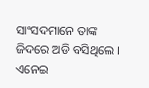ସାଂସଦମାନେ ତାଙ୍କ ଜିଦରେ ଅଡି ବସିଥିଲେ । ଏନେଇ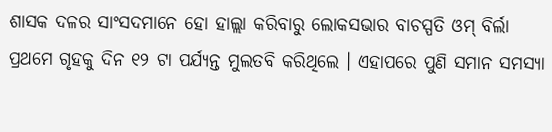ଶାସକ ଦଳର ସାଂସଦମାନେ ହୋ ହାଲ୍ଲା କରିବାରୁ ଲୋକସଭାର ବାଚସ୍ପତି ଓମ୍ ବିର୍ଲା ପ୍ରଥମେ ଗୃହକୁ ଦିନ ୧୨ ଟା ପର୍ଯ୍ୟନ୍ତ ମୁଲତବି କରିଥିଲେ । ଏହାପରେ ପୁଣି ସମାନ ସମସ୍ୟା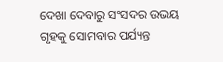ଦେଖା ଦେବାରୁ ସଂସଦର ଉଭୟ ଗୃହକୁ ସୋମବାର ପର୍ଯ୍ୟନ୍ତ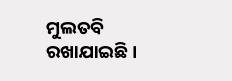ମୁଲତବି ରଖାଯାଇଛି ।